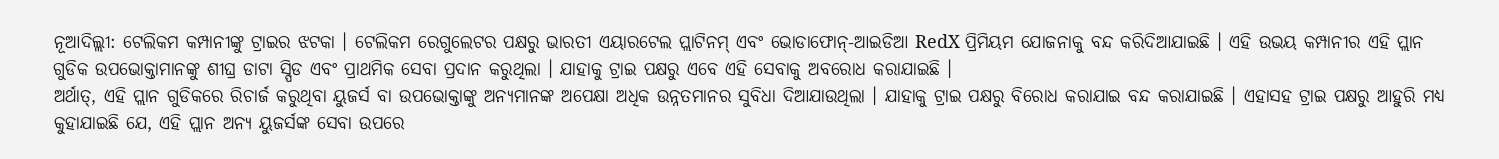ନୂଆଦିଲ୍ଲୀ: ଟେଲିକମ କମ୍ପାନୀଙ୍କୁ ଟ୍ରାଇର ଝଟକା । ଟେଲିକମ ରେଗୁଲେଟର ପକ୍ଷରୁ ଭାରତୀ ଏୟାରଟେଲ ପ୍ଲାଟିନମ୍ ଏବଂ ଭୋଡାଫୋନ୍-ଆଇଡିଆ RedX ପ୍ରିମିୟମ ଯୋଜନାକୁ ବନ୍ଦ କରିଦିଆଯାଇଛି । ଏହି ଉଭୟ କମ୍ପାନୀର ଏହି ପ୍ଲାନ ଗୁଡିକ ଉପଭୋକ୍ତାମାନଙ୍କୁ ଶୀଘ୍ର ଡାଟା ସ୍ପିଡ ଏବଂ ପ୍ରାଥମିକ ସେବା ପ୍ରଦାନ କରୁଥିଲା । ଯାହାକୁ ଟ୍ରାଇ ପକ୍ଷରୁ ଏବେ ଏହି ସେବାକୁ ଅବରୋଧ କରାଯାଇଛି ।
ଅର୍ଥାତ୍, ଏହି ପ୍ଲାନ ଗୁଡିକରେ ରିଚାର୍ଜ କରୁଥିବା ୟୁଜର୍ସ ବା ଉପଭୋକ୍ତାଙ୍କୁ ଅନ୍ୟମାନଙ୍କ ଅପେକ୍ଷା ଅଧିକ ଉନ୍ନତମାନର ସୁବିଧା ଦିଆଯାଉଥିଲା । ଯାହାକୁ ଟ୍ରାଇ ପକ୍ଷରୁ ବିରୋଧ କରାଯାଇ ବନ୍ଦ କରାଯାଇଛି । ଏହାସହ ଟ୍ରାଇ ପକ୍ଷରୁ ଆହୁରି ମଧ୍ୟ କୁହାଯାଇଛି ଯେ, ଏହି ପ୍ଲାନ ଅନ୍ୟ ୟୁଜର୍ସଙ୍କ ସେବା ଉପରେ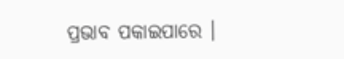ପ୍ରଭାବ ପକାଇପାରେ ।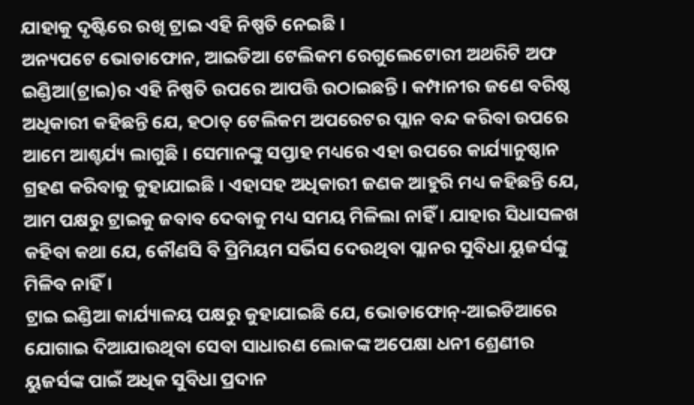ଯାହାକୁ ଦୃଷ୍ଟିରେ ରଖି ଟ୍ରାଇ ଏହି ନିଷ୍ପତି ନେଇଛି ।
ଅନ୍ୟପଟେ ଭୋଡାଫୋନ, ଆଇଡିଆ ଟେଲିକମ ରେଗୁଲେଟୋରୀ ଅଥରିଟି ଅଫ ଇଣ୍ଡିଆ(ଟ୍ରାଇ)ର ଏହି ନିଷ୍ପତି ଉପରେ ଆପତ୍ତି ଉଠାଇଛନ୍ତି । କମ୍ପାନୀର ଜଣେ ବରିଷ୍ଠ ଅଧିକାରୀ କହିଛନ୍ତି ଯେ, ହଠାତ୍ ଟେଲିକମ ଅପରେଟର ପ୍ଲାନ ବନ୍ଦ କରିବା ଉପରେ ଆମେ ଆଶ୍ଚର୍ଯ୍ୟ ଲାଗୁଛି । ସେମାନଙ୍କୁ ସପ୍ତାହ ମଧ୍ୟରେ ଏହା ଉପରେ କାର୍ଯ୍ୟାନୁଷ୍ଠାନ ଗ୍ରହଣ କରିବାକୁ କୁହାଯାଇଛି । ଏହାସହ ଅଧିକାରୀ ଜଣକ ଆହୁରି ମଧ୍ୟ କହିଛନ୍ତି ଯେ, ଆମ ପକ୍ଷରୁ ଟ୍ରାଇକୁ ଜବାବ ଦେବାକୁ ମଧ୍ୟ ସମୟ ମିଳିଲା ନାହିଁ । ଯାହାର ସିଧାସଳଖ କହିବା କଥା ଯେ, କୌଣସି ବି ପ୍ରିମିୟମ ସର୍ଭିସ ଦେଉଥିବା ପ୍ଲାନର ସୁବିଧା ୟୁଜର୍ସଙ୍କୁ ମିଳିବ ନାହିଁ ।
ଟ୍ରାଇ ଇଣ୍ଡିଆ କାର୍ଯ୍ୟାଳୟ ପକ୍ଷରୁ କୁହାଯାଇଛି ଯେ, ଭୋଡାଫୋନ୍-ଆଇଡିଆରେ ଯୋଗାଇ ଦିଆଯାଉଥିବା ସେବା ସାଧାରଣ ଲୋକଙ୍କ ଅପେକ୍ଷା ଧନୀ ଶ୍ରେଣୀର ୟୁଜର୍ସଙ୍କ ପାଇଁ ଅଧିକ ସୁବିଧା ପ୍ରଦାନ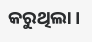କରୁଥିଲା ।